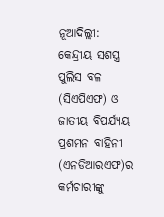ନୂଆଦିଲ୍ଲୀ: କେନ୍ଦ୍ରୀୟ ସଶସ୍ତ୍ର ପୁଲିସ ବଳ (ସିଏପିଏଫ) ଓ ଜାତୀୟ ବିପର୍ଯ୍ୟୟ ପ୍ରଶମନ ବାହିନୀ (ଏନଡିଆରଏଫ)ର କର୍ମଚାରୀଙ୍କୁ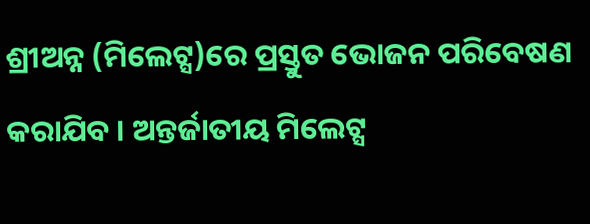ଶ୍ରୀଅନ୍ନ (ମିଲେଟ୍ସ)ରେ ପ୍ରସ୍ତୁତ ଭୋଜନ ପରିବେଷଣ କରାଯିବ । ଅନ୍ତର୍ଜାତୀୟ ମିଲେଟ୍ସ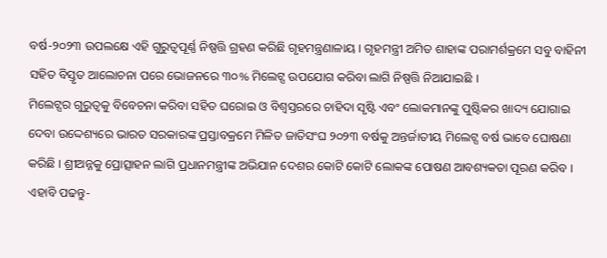ବର୍ଷ-୨୦୨୩ ଉପଲକ୍ଷେ ଏହି ଗୁରୁତ୍ବପୂର୍ଣ୍ଣ ନିଷ୍ପତ୍ତି ଗ୍ରହଣ କରିଛି ଗୃହମନ୍ତ୍ରଣାଳାୟ । ଗୃହମନ୍ତ୍ରୀ ଅମିତ ଶାହାଙ୍କ ପରାମର୍ଶକ୍ରମେ ସବୁ ବାହିନୀ ସହିତ ବିସ୍ତୃତ ଆଲୋଚନା ପରେ ଭୋଜନରେ ୩୦% ମିଲେଟ୍ସ ଉପଯୋଗ କରିବା ଲାଗି ନିଷ୍ପତ୍ତି ନିଆଯାଇଛି ।
ମିଲେଟ୍ସର ଗୁରୁତ୍ବକୁ ବିବେଚନା କରିବା ସହିତ ଘରୋଇ ଓ ବିଶ୍ବସ୍ତରରେ ଚାହିଦା ସୃଷ୍ଟି ଏବଂ ଲୋକମାନଙ୍କୁ ପୁଷ୍ଟିକର ଖାଦ୍ୟ ଯୋଗାଇ ଦେବା ଉଦ୍ଦେଶ୍ୟରେ ଭାରତ ସରକାରଙ୍କ ପ୍ରସ୍ତାବକ୍ରମେ ମିଳିତ ଜାତିସଂଘ ୨୦୨୩ ବର୍ଷକୁ ଅନ୍ତର୍ଜାତୀୟ ମିଲେଟ୍ସ ବର୍ଷ ଭାବେ ଘୋଷଣା କରିଛି । ଶ୍ରୀଅନ୍ନକୁ ପ୍ରୋତ୍ସାହନ ଲାଗି ପ୍ରଧାନମନ୍ତ୍ରୀଙ୍କ ଅଭିଯାନ ଦେଶର କୋଟି କୋଟି ଲୋକଙ୍କ ପୋଷଣ ଆବଶ୍ୟକତା ପୂରଣ କରିବ ।
ଏହାବି ପଢନ୍ତୁ-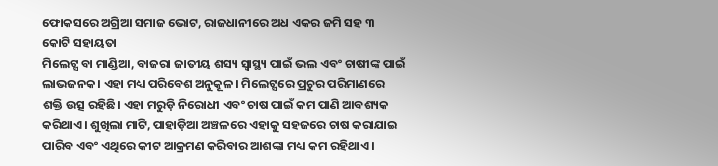ଫୋକସରେ ଅଗ୍ରିଆ ସମାଜ ଭୋଟ, ରାଜଧାନୀରେ ଅଧ ଏକର ଜମି ସହ ୩ କୋଟି ସହାୟତା
ମିଲେଟ୍ସ ବା ମାଣ୍ଡିଆ, ବାଜରା ଜାତୀୟ ଶସ୍ୟ ସ୍ବାସ୍ଥ୍ୟ ପାଇଁ ଭଲ ଏବଂ ଚାଷୀଙ୍କ ପାଇଁ ଲାଭଜନକ। ଏହା ମଧ୍ୟ ପରିବେଶ ଅନୁକୂଳ। ମିଲେଟ୍ସରେ ପ୍ରଚୁର ପରିମାଣରେ ଶକ୍ତି ଉତ୍ସ ରହିଛି। ଏହା ମରୁଡ଼ି ନିରୋଧୀ ଏବଂ ଚାଷ ପାଇଁ କମ ପାଣି ଆବଶ୍ୟକ କରିଥାଏ। ଶୁଖିଲା ମାଟି, ପାହାଡ଼ିଆ ଅଞ୍ଚଳରେ ଏହାକୁ ସହଜରେ ଚାଷ କରାଯାଇ ପାରିବ ଏବଂ ଏଥିରେ କୀଟ ଆକ୍ରମଣ କରିବାର ଆଶଙ୍କା ମଧ୍ୟ କମ ରହିଥାଏ।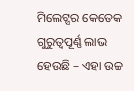ମିଲେଟ୍ସର କେତେକ ଗୁରୁତ୍ବପୂର୍ଣ୍ଣ ଲାଭ ହେଉଛି – ଏହା ଉଚ୍ଚ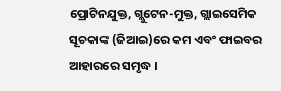ପ୍ରୋଟିନଯୁକ୍ତ, ଗ୍ଲୁଟେନ-ମୁକ୍ତ, ଗ୍ଲାଇସେମିକ ସୂଚକାଙ୍କ (ଜିଆଇ)ରେ କମ ଏବଂ ଫାଇବର ଆହାରରେ ସମୃଦ୍ଧ ।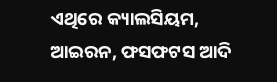ଏଥିରେ କ୍ୟାଲସିୟମ, ଆଇରନ, ଫସଫଟସ ଆଦି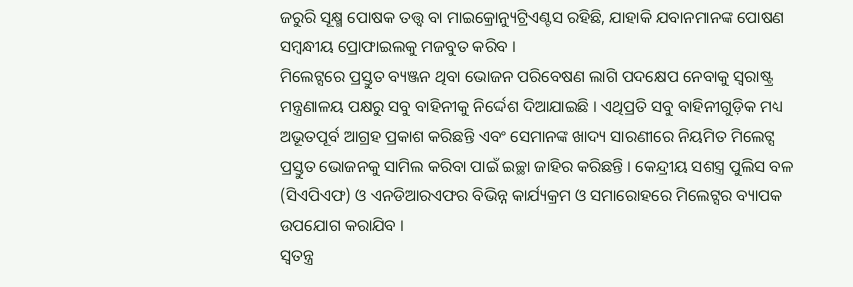ଜରୁରି ସୂକ୍ଷ୍ମ ପୋଷକ ତତ୍ତ୍ବ ବା ମାଇକ୍ରୋନ୍ୟୁଟ୍ରିଏଣ୍ଟସ ରହିଛି, ଯାହାକି ଯବାନମାନଙ୍କ ପୋଷଣ ସମ୍ବନ୍ଧୀୟ ପ୍ରୋଫାଇଲକୁ ମଜବୁତ କରିବ ।
ମିଲେଟ୍ସରେ ପ୍ରସ୍ତୁତ ବ୍ୟଞ୍ଜନ ଥିବା ଭୋଜନ ପରିବେଷଣ ଲାଗି ପଦକ୍ଷେପ ନେବାକୁ ସ୍ୱରାଷ୍ଟ୍ର ମନ୍ତ୍ରଣାଳୟ ପକ୍ଷରୁ ସବୁ ବାହିନୀକୁ ନିର୍ଦ୍ଦେଶ ଦିଆଯାଇଛି । ଏଥିପ୍ରତି ସବୁ ବାହିନୀଗୁଡ଼ିକ ମଧ୍ୟ ଅଭୂତପୂର୍ବ ଆଗ୍ରହ ପ୍ରକାଶ କରିଛନ୍ତି ଏବଂ ସେମାନଙ୍କ ଖାଦ୍ୟ ସାରଣୀରେ ନିୟମିତ ମିଲେଟ୍ସ ପ୍ରସ୍ତୁତ ଭୋଜନକୁ ସାମିଲ କରିବା ପାଇଁ ଇଚ୍ଛା ଜାହିର କରିଛନ୍ତି । କେନ୍ଦ୍ରୀୟ ସଶସ୍ତ୍ର ପୁଲିସ ବଳ (ସିଏପିଏଫ) ଓ ଏନଡିଆରଏଫର ବିଭିନ୍ନ କାର୍ଯ୍ୟକ୍ରମ ଓ ସମାରୋହରେ ମିଲେଟ୍ସର ବ୍ୟାପକ ଉପଯୋଗ କରାଯିବ ।
ସ୍ବତନ୍ତ୍ର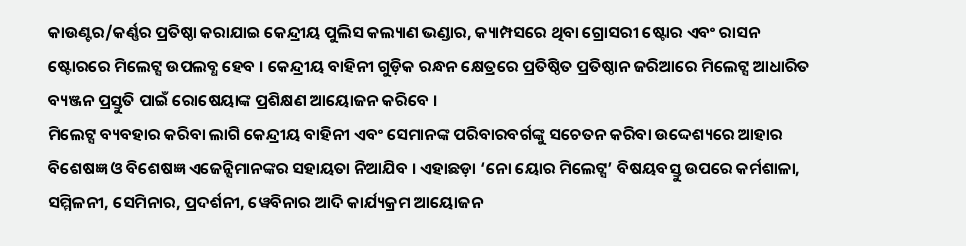କାଉଣ୍ଟର/କର୍ଣ୍ଣର ପ୍ରତିଷ୍ଠା କରାଯାଇ କେନ୍ଦ୍ରୀୟ ପୁଲିସ କଲ୍ୟାଣ ଭଣ୍ଡାର, କ୍ୟାମ୍ପସରେ ଥିବା ଗ୍ରୋସରୀ ଷ୍ଟୋର ଏବଂ ରାସନ ଷ୍ଟୋରରେ ମିଲେଟ୍ସ ଉପଲବ୍ଧ ହେବ । କେନ୍ଦ୍ରୀୟ ବାହିନୀ ଗୁଡ଼ିକ ରନ୍ଧନ କ୍ଷେତ୍ରରେ ପ୍ରତିଷ୍ଠିତ ପ୍ରତିଷ୍ଠାନ ଜରିଆରେ ମିଲେଟ୍ସ ଆଧାରିତ ବ୍ୟଞ୍ଜନ ପ୍ରସ୍ତୁତି ପାଇଁ ରୋଷେୟାଙ୍କ ପ୍ରଶିକ୍ଷଣ ଆୟୋଜନ କରିବେ ।
ମିଲେଟ୍ସ ବ୍ୟବହାର କରିବା ଲାଗି କେନ୍ଦ୍ରୀୟ ବାହିନୀ ଏବଂ ସେମାନଙ୍କ ପରିବାରବର୍ଗଙ୍କୁ ସଚେତନ କରିବା ଉଦ୍ଦେଶ୍ୟରେ ଆହାର ବିଶେଷଜ୍ଞ ଓ ବିଶେଷଜ୍ଞ ଏଜେନ୍ସିମାନଙ୍କର ସହାୟତା ନିଆଯିବ । ଏହାଛଡ଼ା ‘ନୋ ୟୋର ମିଲେଟ୍ସ’ ବିଷୟବସ୍ତୁ ଉପରେ କର୍ମଶାଳା, ସମ୍ମିଳନୀ, ସେମିନାର, ପ୍ରଦର୍ଶନୀ, ୱେବିନାର ଆଦି କାର୍ଯ୍ୟକ୍ରମ ଆୟୋଜନ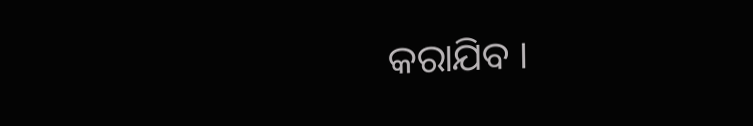କରାଯିବ ।